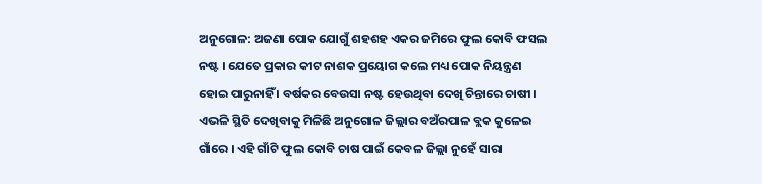ଅନୁଗୋଳ: ଅଜଣା ପୋକ ଯୋଗୁଁ ଶହଶହ ଏକର ଜମିରେ ଫୁଲ କୋବି ଫସଲ ନଷ୍ଟ । ଯେତେ ପ୍ରକାର କୀଟ ନାଶକ ପ୍ରୟୋଗ କଲେ ମଧ୍ୟ ପୋକ ନିୟନ୍ତ୍ରଣ ହୋଇ ପାରୁନାହିଁ । ବର୍ଷକର ବେଉସା ନଷ୍ଟ ହେଉଥିବା ଦେଖି ଚିନ୍ତାରେ ଚାଷୀ । ଏଭଳି ସ୍ଥିତି ଦେଖିବାକୁ ମିଳିଛି ଅନୁଗୋଳ ଜିଲ୍ଲାର ବଅଁରପାଳ ବ୍ଲକ କୁଳେଇ ଗାଁରେ । ଏହି ଗାଁଟି ଫୁଲ କୋବି ଚାଷ ପାଇଁ କେବଳ ଜିଲ୍ଲା ନୁହେଁ ସାରା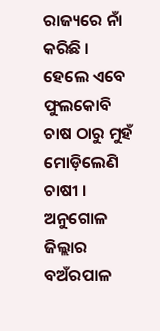ରାଜ୍ୟରେ ନାଁ କରିଛି । ହେଲେ ଏବେ ଫୁଲକୋବି ଚାଷ ଠାରୁ ମୁହଁ ମୋଡ଼ିଲେଣି ଚାଷୀ ।
ଅନୁଗୋଳ ଜିଲ୍ଲାର ବଅଁରପାଳ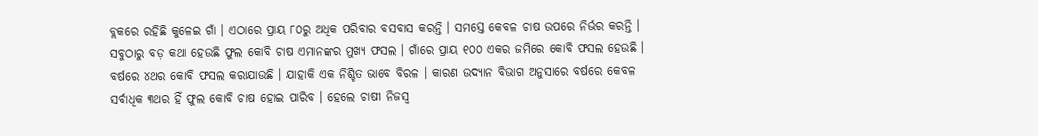ବ୍ଲକରେ ରହିଛି କୁଳେଇ ଗାଁ । ଏଠାରେ ପ୍ରାୟ ୮୦ରୁ ଅଧିକ ପରିବାର ବସବାସ କରନ୍ତି । ସମସ୍ତେ କେବଳ ଚାଷ ଉପରେ ନିର୍ଭର କରନ୍ତି । ସବୁଠାରୁ ବଡ଼ କଥା ହେଉଛି ଫୁଲ କୋବି ଚାଷ ଏମାନଙ୍କର ମୁଖ୍ୟ ଫସଲ । ଗାଁରେ ପ୍ରାୟ ୧୦୦ ଏକର ଜମିରେ କୋବି ଫସଲ ହେଉଛି । ବର୍ଷରେ ୪ଥର କୋବି ଫସଲ କରାଯାଉଛି । ଯାହାକି ଏକ ନିଶ୍ଚିତ ଭାବେ ବିରଳ । କାରଣ ଉଦ୍ୟାନ ବିଭାଗ ଅନୁସାରେ ବର୍ଷରେ କେବଳ ସର୍ବାଧିକ ୩ଥର ହିଁ ଫୁଲ କୋବି ଚାଷ ହୋଇ ପାରିବ । ହେଲେ ଚାଷୀ ନିଜସ୍ୱ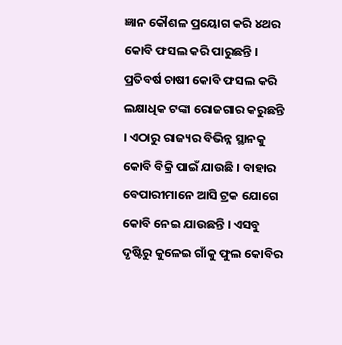ଜ୍ଞାନ କୌଶଳ ପ୍ରୟୋଗ କରି ୪ଥର କୋବି ଫସଲ କରି ପାରୁଛନ୍ତି । ପ୍ରତିବର୍ଷ ଚାଷୀ କୋବି ଫସଲ କରି ଲକ୍ଷାଧିକ ଟଙ୍କା ରୋଜଗାର କରୁଛନ୍ତି । ଏଠାରୁ ରାଜ୍ୟର ବିଭିନ୍ନ ସ୍ଥାନକୁ କୋବି ବିକ୍ରି ପାଇଁ ଯାଉଛି । ବାହାର ବେପାରୀମାନେ ଆସି ଟ୍ରକ ଯୋଗେ କୋବି ନେଇ ଯାଉଛନ୍ତି । ଏସବୁ ଦୃଷ୍ଟିରୁ କୁଳେଇ ଗାଁକୁ ଫୁଲ କୋବିର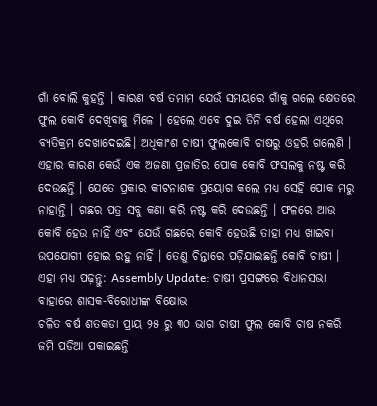ଗାଁ ବୋଲି କୁହନ୍ତି । କାରଣ ବର୍ଷ ତମାମ ଯେଉଁ ସମୟରେ ଗାଁକୁ ଗଲେ କ୍ଷେତରେ ଫୁଲ କୋବି ଦେଖିବାକୁ ମିଳେ । ହେଲେ ଏବେ ଦୁଇ ତିନି ବର୍ଷ ହେଲା ଏଥିରେ ବ୍ୟତିକ୍ରମ ଦେଖାଦେଇଛି। ଅଧିକାଂଶ ଚାଷୀ ଫୁଲକୋବି ଚାଷରୁ ଓହରି ଗଲେଣି । ଏହାର କାରଣ କେଉଁ ଏକ ଅଜଣା ପ୍ରଜାତିର ପୋକ କୋବି ଫସଲକୁ ନଷ୍ଟ କରି ଦେଉଛନ୍ତି । ଯେତେ ପ୍ରକାର କୀଟନାଶକ ପ୍ରୟୋଗ କଲେ ମଧ୍ୟ ସେହି ପୋକ ମରୁ ନାହାନ୍ତି । ଗଛର ପତ୍ର ସବୁ କଣା କରି ନଷ୍ଟ କରି ଦେଉଛନ୍ତି । ଫଳରେ ଆଉ କୋବି ହେଉ ନାହିଁ ଏବଂ ଯେଉଁ ଗଛରେ କୋବି ହେଉଛି ତାହା ମଧ୍ୟ ଖାଇବା ଉପଯୋଗୀ ହୋଇ ରହୁ ନାହିଁ । ତେଣୁ ଚିନ୍ତାରେ ପଡ଼ିଯାଇଛନ୍ତି କୋବି ଚାଷୀ ।
ଏହା ମଧ୍ୟ ପଢ଼ନ୍ତୁ: Assembly Update: ଚାଷୀ ପ୍ରସଙ୍ଗରେ ବିଧାନସଭା ବାହାରେ ଶାସକ-ବିରୋଧୀଙ୍କ ବିକ୍ଷୋଭ
ଚଳିତ ବର୍ଷ ଶତକଡା ପ୍ରାୟ ୨୫ ରୁ ୩୦ ଭାଗ ଚାଷୀ ଫୁଲ କୋବି ଚାଷ ନକରି ଜମି ପଡିଆ ପକାଇଛନ୍ତି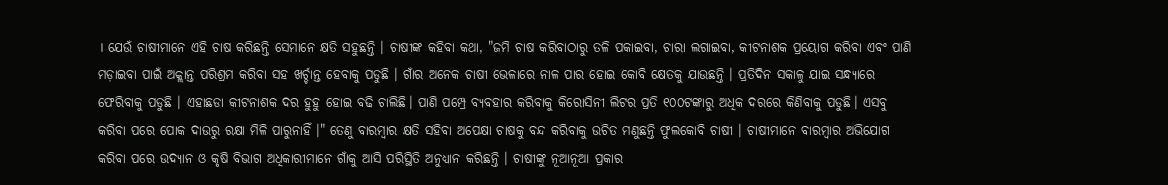। ଯେଉଁ ଚାଷୀମାନେ ଏହି ଚାଷ କରିଛନ୍ତି ସେମାନେ କ୍ଷତି ସହୁଛନ୍ତି । ଚାଷୀଙ୍କ କହିବା କଥା, "ଜମି ଚାଷ କରିବାଠାରୁ ତଳି ପକାଇବା, ଚାରା ଲଗାଇବା, କୀଟନାଶକ ପ୍ରୟୋଗ କରିବା ଏବଂ ପାଣି ମଡ଼ାଇବା ପାଇଁ ଅକ୍ଲାନ୍ତ ପରିଶ୍ରମ କରିବା ସହ ଖର୍ଚ୍ଚାନ୍ତ ହେବାକୁ ପଡୁଛି । ଗାଁର ଅନେକ ଚାଷୀ ଭେଳାରେ ନାଳ ପାର ହୋଇ କୋବି କ୍ଷେତକୁ ଯାଉଛନ୍ତି । ପ୍ରତିଦିନ ସକାଳୁ ଯାଇ ସନ୍ଧ୍ୟାରେ ଫେରିବାକୁ ପଡୁଛି । ଏହାଛଡା କୀଟନାଶକ ଦର ହୁହୁ ହୋଇ ବଢି ଚାଲିଛି। ପାଣି ପମ୍ପ୍ରେ ବ୍ୟବହାର କରିବାକୁ କିରୋସିନୀ ଲିଟର ପ୍ରତି ୧୦୦ଟଙ୍କାରୁ ଅଧିକ ଦରରେ କିଣିବାକୁ ପଡୁଛି। ଏସବୁ କରିବା ପରେ ପୋକ ଦାଉରୁ ରକ୍ଷା ମିଳି ପାରୁନାହିଁ ।" ତେଣୁ ବାରମ୍ବାର କ୍ଷତି ସହିବା ଅପେକ୍ଷା ଚାଷକୁ ବନ୍ଦ କରିବାକୁ ଉଚିତ ମଣୁଛନ୍ତି ଫୁଲକୋବି ଚାଷୀ । ଚାଷୀମାନେ ବାରମ୍ବାର ଅଭିଯୋଗ କରିବା ପରେ ଉଦ୍ୟାନ ଓ କୃଷି ବିଭାଗ ଅଧିକାରୀମାନେ ଗାଁକୁ ଆସି ପରିସ୍ଥିତି ଅନୁଧ୍ୟାନ କରିଛନ୍ତି । ଚାଷୀଙ୍କୁ ନୂଆନୂଆ ପ୍ରକାର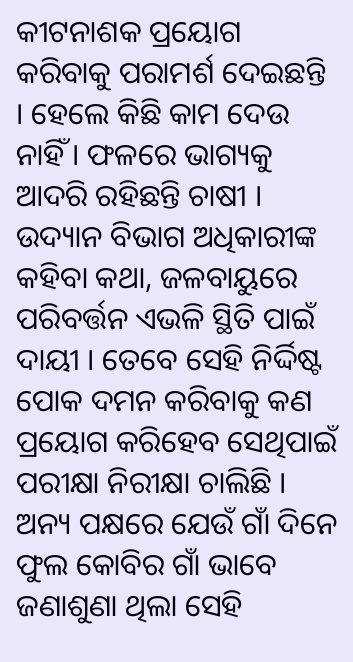କୀଟନାଶକ ପ୍ରୟୋଗ କରିବାକୁ ପରାମର୍ଶ ଦେଇଛନ୍ତି । ହେଲେ କିଛି କାମ ଦେଉ ନାହିଁ । ଫଳରେ ଭାଗ୍ୟକୁ ଆଦରି ରହିଛନ୍ତି ଚାଷୀ ।
ଉଦ୍ୟାନ ବିଭାଗ ଅଧିକାରୀଙ୍କ କହିବା କଥା, ଜଳବାୟୁରେ ପରିବର୍ତ୍ତନ ଏଭଳି ସ୍ଥିତି ପାଇଁ ଦାୟୀ । ତେବେ ସେହି ନିର୍ଦ୍ଦିଷ୍ଟ ପୋକ ଦମନ କରିବାକୁ କଣ ପ୍ରୟୋଗ କରିହେବ ସେଥିପାଇଁ ପରୀକ୍ଷା ନିରୀକ୍ଷା ଚାଲିଛି । ଅନ୍ୟ ପକ୍ଷରେ ଯେଉଁ ଗାଁ ଦିନେ ଫୁଲ କୋବିର ଗାଁ ଭାବେ ଜଣାଶୁଣା ଥିଲା ସେହି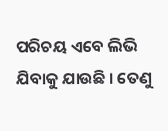ପରିଚୟ ଏବେ ଲିଭି ଯିବାକୁ ଯାଉଛି । ତେଣୁ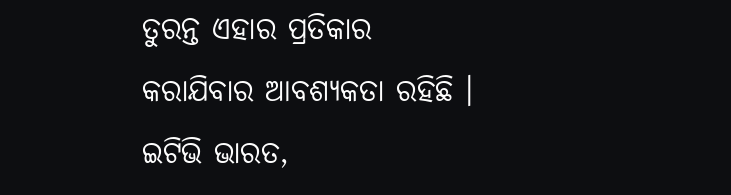ତୁରନ୍ତ ଏହାର ପ୍ରତିକାର କରାଯିବାର ଆବଶ୍ୟକତା ରହିଛି ।
ଇଟିଭି ଭାରତ,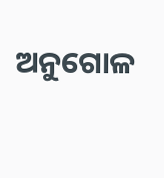ଅନୁଗୋଳ